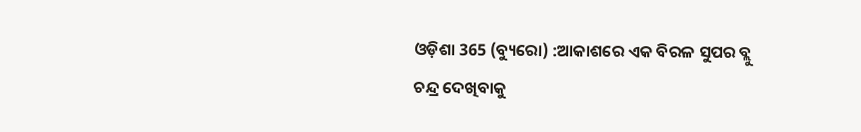ଓଡ଼ିଶା 365 (ବ୍ୟୁରୋ) :ଆକାଶରେ ଏକ ବିରଳ ସୁପର ବ୍ଲୁ ଚନ୍ଦ୍ର ଦେଖିବାକୁ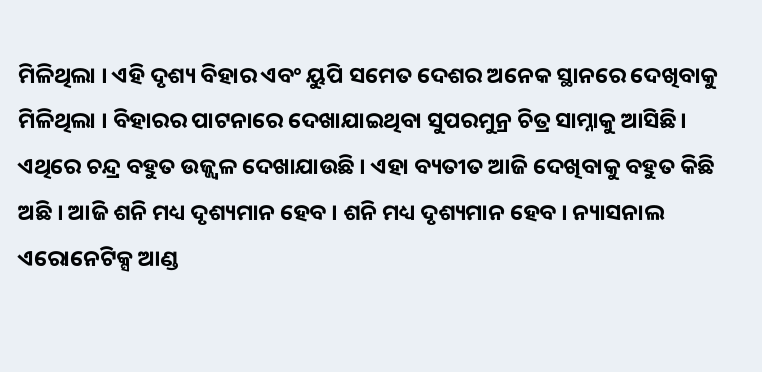ମିଳିଥିଲା । ଏହି ଦୃଶ୍ୟ ବିହାର ଏବଂ ୟୁପି ସମେତ ଦେଶର ଅନେକ ସ୍ଥାନରେ ଦେଖିବାକୁ ମିଳିଥିଲା । ବିହାରର ପାଟନାରେ ଦେଖାଯାଇଥିବା ସୁପରମୁନ୍ର ଚିତ୍ର ସାମ୍ନାକୁ ଆସିଛି। ଏଥିରେ ଚନ୍ଦ୍ର ବହୁତ ଉଜ୍ଜ୍ୱଳ ଦେଖାଯାଉଛି । ଏହା ବ୍ୟତୀତ ଆଜି ଦେଖିବାକୁ ବହୁତ କିଛି ଅଛି । ଆଜି ଶନି ମଧ୍ୟ ଦୃଶ୍ୟମାନ ହେବ । ଶନି ମଧ୍ୟ ଦୃଶ୍ୟମାନ ହେବ । ନ୍ୟାସନାଲ ଏରୋନେଟିକ୍ସ ଆଣ୍ଡ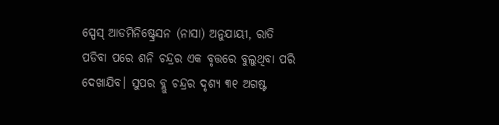ସ୍ପେସ୍ ଆଡମିନିଷ୍ଟ୍ରେସନ (ନାସା) ଅନୁଯାୟୀ, ରାତି ପଡିବା ପରେ ଶନି ଚନ୍ଦ୍ରର ଏକ ବୃତ୍ତରେ ବୁଲୁଥିବା ପରି ଦେଖାଯିବ। ସୁପର ବ୍ଲୁ ଚନ୍ଦ୍ରର ଦୃଶ୍ୟ ୩୧ ଅଗଷ୍ଟ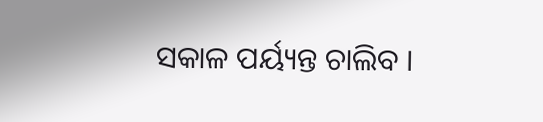ସକାଳ ପର୍ୟ୍ୟନ୍ତ ଚାଲିବ ।